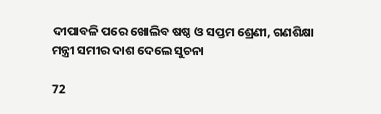ଦୀପାବଳି ପରେ ଖୋଲିବ ଷଷ୍ଠ ଓ ସପ୍ତମ ଶ୍ରେଣୀ, ଗଣଶିକ୍ଷା ମନ୍ତ୍ରୀ ସମୀର ଦାଶ ଦେଲେ ସୁଚନା

72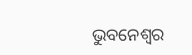ଭୁବନେଶ୍ୱର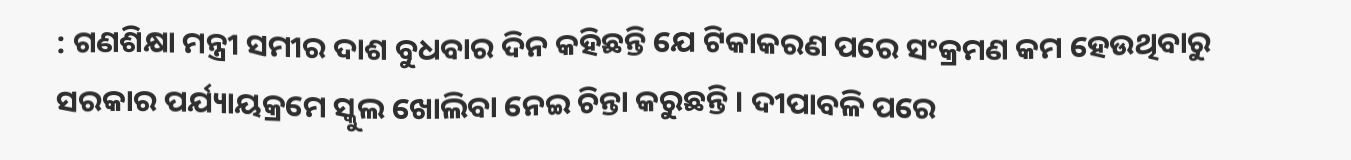: ଗଣଶିକ୍ଷା ମନ୍ତ୍ରୀ ସମୀର ଦାଶ ବୁଧବାର ଦିନ କହିଛନ୍ତି ଯେ ଟିକାକରଣ ପରେ ସଂକ୍ରମଣ କମ ହେଉଥିବାରୁ ସରକାର ପର୍ଯ୍ୟାୟକ୍ରମେ ସ୍କୁଲ ଖୋଲିବା ନେଇ ଚିନ୍ତା କରୁଛନ୍ତି । ଦୀପାବଳି ପରେ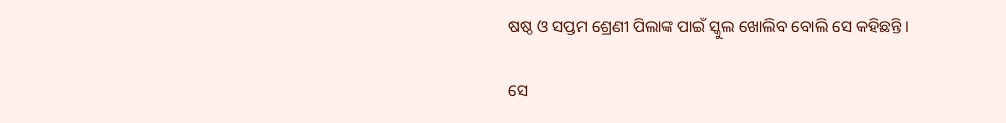ଷଷ୍ଠ ଓ ସପ୍ତମ ଶ୍ରେଣୀ ପିଲାଙ୍କ ପାଇଁ ସ୍କୁଲ ଖୋଲିବ ବୋଲି ସେ କହିଛନ୍ତି ।

ସେ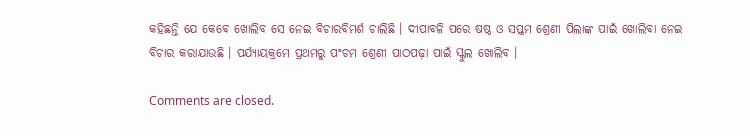କହିଛନ୍ତି ଯେ କେବେ ଖୋଲିବ ସେ ନେଇ ବିଚାରବିମର୍ଶ ଚାଲିଛି । ଦୀପାବଳି ପରେ ଷଷ୍ଠ ଓ ସପ୍ତମ ଶ୍ରେଣୀ ପିଲାଙ୍କ ପାଇଁ ଖୋଲିବା ନେଇ ବିଚାର କରାଯାଉଛି । ପର୍ଯ୍ୟାୟକ୍ରମେ ପ୍ରଥମରୁ ପଂଚମ ଶ୍ରେଣୀ ପାଠପଢ଼ା ପାଇଁ ସ୍କୁଲ ଖୋଲିବ ।

Comments are closed.